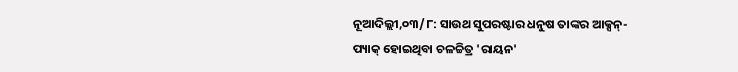ନୂଆଦିଲ୍ଲୀ,୦୩/୮: ସାଉଥ ସୁପରଷ୍ଟାର ଧନୁଷ ତାଙ୍କର ଆକ୍ସନ୍-ପ୍ୟାକ୍ ହୋଇଥିବା ଚଳଚ୍ଚିତ୍ର 'ରାୟନ'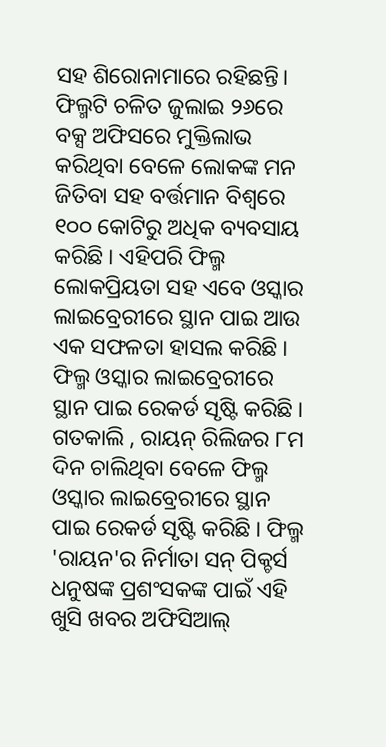ସହ ଶିରୋନାମାରେ ରହିଛନ୍ତି। ଫିଲ୍ମଟି ଚଳିତ ଜୁଲାଇ ୨୬ରେ ବକ୍ସ ଅଫିସରେ ମୁକ୍ତିଲାଭ କରିଥିବା ବେଳେ ଲୋକଙ୍କ ମନ ଜିତିବା ସହ ବର୍ତ୍ତମାନ ବିଶ୍ୱରେ ୧୦୦ କୋଟିରୁ ଅଧିକ ବ୍ୟବସାୟ କରିଛି । ଏହିପରି ଫିଲ୍ମ ଲୋକପ୍ରିୟତା ସହ ଏବେ ଓସ୍କାର ଲାଇବ୍ରେରୀରେ ସ୍ଥାନ ପାଇ ଆଉ ଏକ ସଫଳତା ହାସଲ କରିଛି । ଫିଲ୍ମ ଓସ୍କାର ଲାଇବ୍ରେରୀରେ ସ୍ଥାନ ପାଇ ରେକର୍ଡ ସୃଷ୍ଟି କରିଛି ।
ଗତକାଲି , ରାୟନ୍ ରିଲିଜର ୮ମ ଦିନ ଚାଲିଥିବା ବେଳେ ଫିଲ୍ମ ଓସ୍କାର ଲାଇବ୍ରେରୀରେ ସ୍ଥାନ ପାଇ ରେକର୍ଡ ସୃଷ୍ଟି କରିଛି । ଫିଲ୍ମ 'ରାୟନ'ର ନିର୍ମାତା ସନ୍ ପିକ୍ଚର୍ସ ଧନୁଷଙ୍କ ପ୍ରଶଂସକଙ୍କ ପାଇଁ ଏହି ଖୁସି ଖବର ଅଫିସିଆଲ୍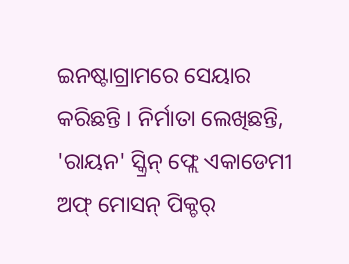ଇନଷ୍ଟାଗ୍ରାମରେ ସେୟାର କରିଛନ୍ତି । ନିର୍ମାତା ଲେଖିଛନ୍ତି, 'ରାୟନ' ସ୍କ୍ରିନ୍ ଫ୍ଲେ ଏକାଡେମୀ ଅଫ୍ ମୋସନ୍ ପିକ୍ଚର୍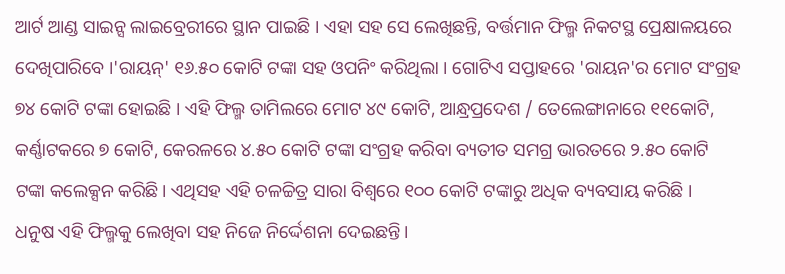ଆର୍ଟ ଆଣ୍ଡ ସାଇନ୍ସ ଲାଇବ୍ରେରୀରେ ସ୍ଥାନ ପାଇଛି । ଏହା ସହ ସେ ଲେଖିଛନ୍ତି, ବର୍ତ୍ତମାନ ଫିଲ୍ମ ନିକଟସ୍ଥ ପ୍ରେକ୍ଷାଳୟରେ ଦେଖିପାରିବେ ।'ରାୟନ୍' ୧୬.୫୦ କୋଟି ଟଙ୍କା ସହ ଓପନିଂ କରିଥିଲା । ଗୋଟିଏ ସପ୍ତାହରେ 'ରାୟନ'ର ମୋଟ ସଂଗ୍ରହ ୭୪ କୋଟି ଟଙ୍କା ହୋଇଛି । ଏହି ଫିଲ୍ମ ତାମିଲରେ ମୋଟ ୪୯ କୋଟି, ଆନ୍ଧ୍ରପ୍ରଦେଶ / ତେଲେଙ୍ଗାନାରେ ୧୧କୋଟି, କର୍ଣ୍ଣାଟକରେ ୭ କୋଟି, କେରଳରେ ୪.୫୦ କୋଟି ଟଙ୍କା ସଂଗ୍ରହ କରିବା ବ୍ୟତୀତ ସମଗ୍ର ଭାରତରେ ୨.୫୦ କୋଟି ଟଙ୍କା କଲେକ୍ସନ କରିଛି। ଏଥିସହ ଏହି ଚଳଚ୍ଚିତ୍ର ସାରା ବିଶ୍ୱରେ ୧୦୦ କୋଟି ଟଙ୍କାରୁ ଅଧିକ ବ୍ୟବସାୟ କରିଛି ।
ଧନୁଷ ଏହି ଫିଲ୍ମକୁ ଲେଖିବା ସହ ନିଜେ ନିର୍ଦ୍ଦେଶନା ଦେଇଛନ୍ତି।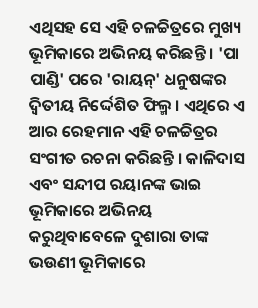ଏଥିସହ ସେ ଏହି ଚଳଚ୍ଚିତ୍ରରେ ମୁଖ୍ୟ ଭୂମିକାରେ ଅଭିନୟ କରିଛନ୍ତି । 'ପା ପାଣ୍ଡି' ପରେ 'ରାୟନ୍' ଧନୁଷଙ୍କର ଦ୍ୱିତୀୟ ନିର୍ଦ୍ଦେଶିତ ଫିଲ୍ମ । ଏଥିରେ ଏ ଆର ରେହମାନ ଏହି ଚଳଚ୍ଚିତ୍ରର ସଂଗୀତ ରଚନା କରିଛନ୍ତି । କାଳିଦାସ ଏବଂ ସନ୍ଦୀପ ରୟାନଙ୍କ ଭାଇ ଭୂମିକାରେ ଅଭିନୟ କରୁଥିବାବେଳେ ଦୁଶାରା ତାଙ୍କ ଭଉଣୀ ଭୂମିକାରେ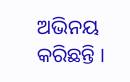ଅଭିନୟ କରିଛନ୍ତି ।